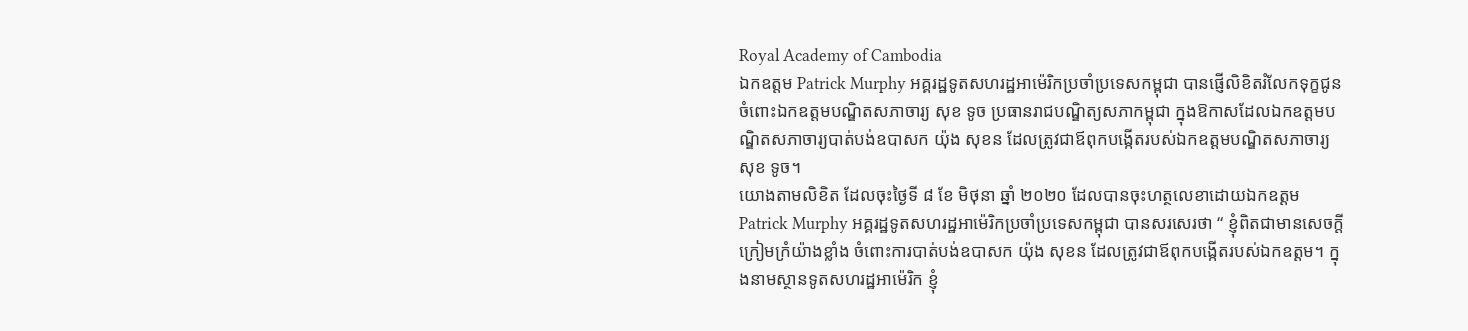Royal Academy of Cambodia
ឯកឧត្តម Patrick Murphy អគ្គរដ្ឋទូតសហរដ្ឋអាម៉េរិកប្រចាំប្រទេសកម្ពុជា បានផ្ញើលិខិតរំលែកទុក្ខជូនចំពោះឯកឧត្តមបណ្ឌិតសភាចារ្យ សុខ ទូច ប្រធានរាជបណ្ឌិត្យសភាកម្ពុជា ក្នុងឱកាសដែលឯកឧត្តមបណ្ឌិតសភាចារ្យបាត់បង់ឧបាសក យ៉ុង សុខន ដែលត្រូវជាឪពុកបង្កើតរបស់ឯកឧត្តមបណ្ឌិតសភាចារ្យ សុខ ទូច។
យោងតាមលិខិត ដែលចុះថ្ងៃទី ៨ ខែ មិថុនា ឆ្នាំ ២០២០ ដែលបានចុះហត្ថលេខាដោយឯកឧត្តម Patrick Murphy អគ្គរដ្ឋទូតសហរដ្ឋអាម៉េរិកប្រចាំប្រទេសកម្ពុជា បានសរសេរថា “ ខ្ញុំពិតជាមានសេចក្តីក្រៀមក្រំយ៉ាងខ្លាំង ចំពោះការបាត់បង់ឧបាសក យ៉ុង សុខន ដែលត្រូវជាឪពុកបង្កើតរបស់ឯកឧត្តម។ ក្នុងនាមស្ថានទូតសហរដ្ឋអាម៉េរិក ខ្ញុំ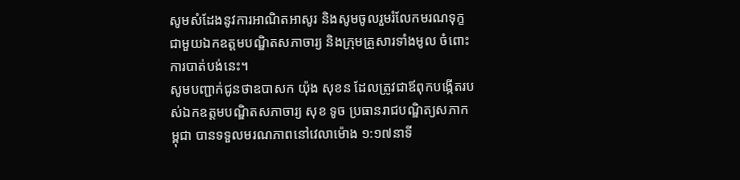សូមសំដែងនូវការអាណិតអាសូរ និងសូមចូលរួមរំលែកមរណទុក្ខ ជាមួយឯកឧត្តមបណ្ឌិតសភាចារ្យ និងក្រុមគ្រួសារទាំងមូល ចំពោះការបាត់បង់នេះ។
សូមបញ្ជាក់ជូនថាឧបាសក យ៉ុង សុខន ដែលត្រូវជាឪពុកបង្កើតរបស់ឯកឧត្តមបណ្ឌិតសភាចារ្យ សុខ ទូច ប្រធានរាជបណ្ឌិត្យសភាកម្ពុជា បានទទួលមរណភាពនៅវេលាម៉ោង ១:១៧នាទី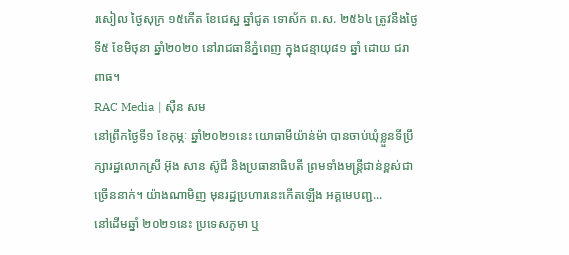រសៀល ថ្ងៃសុក្រ ១៥កើត ខែជេស្ឋ ឆ្នាំជូត ទោស័ក ព.ស. ២៥៦៤ ត្រូវនឹងថ្ងៃទី៥ ខែមិថុនា ឆ្នាំ២០២០ នៅរាជធានីភ្នំពេញ ក្នុងជន្មាយុ៨១ ឆ្នាំ ដោយ ជរា ពាធ។
RAC Media | សុឺន សម
នៅព្រឹកថ្ងៃទី១ ខែកុម្ភៈ ឆ្នាំ២០២១នេះ យោធាមីយ៉ាន់ម៉ា បានចាប់ឃុំខ្លួនទីប្រឹក្សារដ្ឋលោកស្រី អ៊ុង សាន ស៊ូជី និងប្រធានាធិបតី ព្រមទាំងមន្រ្តីជាន់ខ្ពស់ជាច្រើននាក់។ យ៉ាងណាមិញ មុនរដ្ឋប្រហារនេះកើតឡើង អគ្គមេបញ្ជ...
នៅដើមឆ្នាំ ២០២១នេះ ប្រទេសភូមា ឬ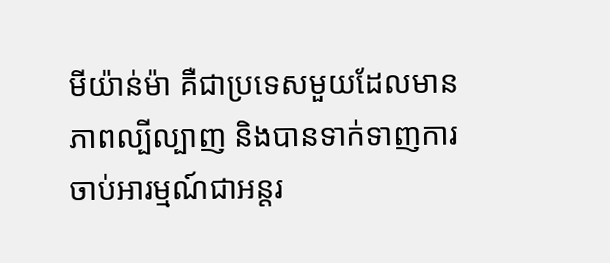មីយ៉ាន់ម៉ា គឺជាប្រទេសមួយដែលមានភាពល្បីល្បាញ និងបានទាក់ទាញការចាប់អារម្មណ៍ជាអន្តរ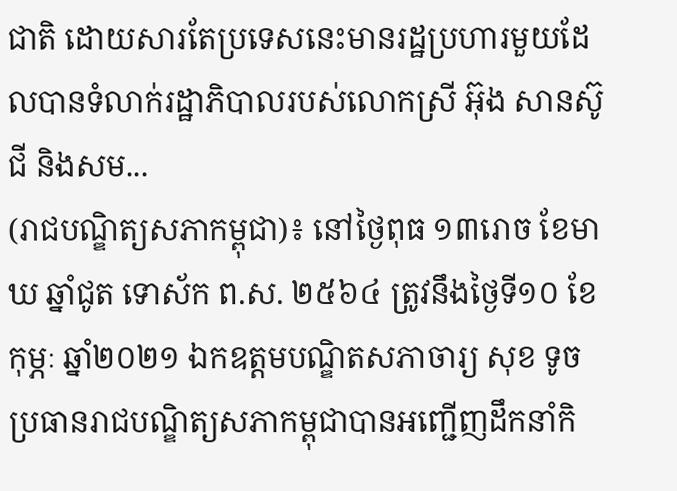ជាតិ ដោយសារតែប្រទេសនេះមានរដ្ឋប្រហារមួយដែលបានទំលាក់រដ្ឋាភិបាលរបស់លោកស្រី អ៊ុង សានស៊ូជី និងសម...
(រាជបណ្ឌិត្យសភាកម្ពុជា)៖ នៅថ្ងៃពុធ ១៣រោច ខែមាឃ ឆ្នាំជូត ទោស័ក ព.ស. ២៥៦៤ ត្រូវនឹងថ្ងៃទី១០ ខែកុម្ភៈ ឆ្នាំ២០២១ ឯកឧត្តមបណ្ឌិតសភាចារ្យ សុខ ទូច ប្រធានរាជបណ្ឌិត្យសភាកម្ពុជាបានអញ្ជើញដឹកនាំកិ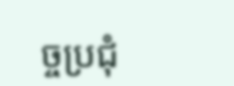ច្ចប្រជុំ